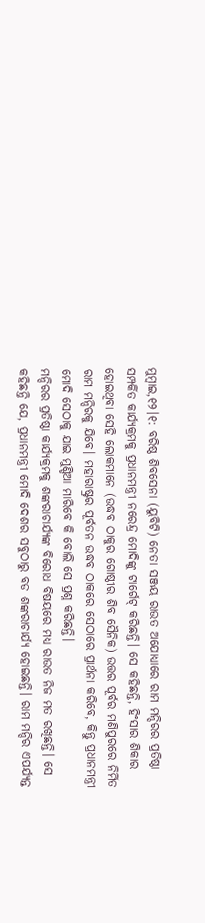ମୁମ୍ବାଇ,୧୨।୧: ବରିଷ୍ଠ ଶିବସେନା (ୟୁବିଟି) ନେତା ସଞ୍ଜୟ ରାଉତ ଅଯୋଧ୍ୟାରେ ରାମ ମନ୍ଦିରର ପ୍ରତିଷ୍ଠା ସମ୍ପର୍କିତ କାର୍ଯ୍ୟକ୍ରମକୁ ପ୍ରଧାନମନ୍ତ୍ରୀ ନରେନ୍ଦ୍ର ମୋଦିଙ୍କୁ ଟାର୍ଗେଟ୍ କରିଛନ୍ତି। ସେ କହିଛନ୍ତି, ହିଂସାର ଶିକାର ହୋଇଥିବା ସେହି ଲୋକମାନେ (ଉଦ୍ଧବ ଠାକୁର ଗୋଷ୍ଠୀର ଶିବ ସୈନିକ) ଉତ୍ତର ପୂର୍ବର ମଣିପୁରରେ ନିର୍ମିତ ରାମ ମନ୍ଦିରକୁ ଯିବେ। ମହାରାଷ୍ଟ୍ରର ପୂର୍ବତନ ଉଦ୍ଧବ ଠାକରେ ସେଠାରେ ପ୍ରାର୍ଥନା କରିବେ, କିନ୍ତୁ ପ୍ରଧାନମନ୍ତ୍ରୀ ମୋଦି ସେଠାକୁ ଯାଇ ମୁଣ୍ଡିଆ ମାରିବେ କି ବୋଲି ସେ ପ୍ରଶ୍ନ କରିଛନ୍ତି।
ମନ୍ଦିରର ପ୍ରତିଷ୍ଠା କାର୍ଯ୍ୟକ୍ରମକୁ ଶଙ୍କରାଚାର୍ଯ୍ୟଙ୍କ ବିରୋଧ ବିଷୟରେ ମଧ୍ୟ ରାଉତ ନିଜ ମତ ରଖିଛନ୍ତି। ସେ କହିଛନ୍ତି ଯେ, ପ୍ରଧାନମନ୍ତ୍ରୀ ମୋଦି ଦେଶର ସବୁଠାରୁ ବଡ ଶଙ୍କରାଚାର୍ଯ୍ୟ ହୋଇଛନ୍ତି। ରାମ ମନ୍ଦିର ଏପର୍ଯ୍ୟନ୍ତ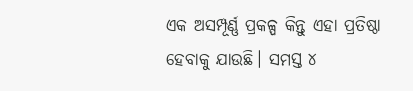ଏକ ଅସମ୍ପୂର୍ଣ୍ଣ ପ୍ରକଳ୍ପ କିନ୍ତୁ ଏହା ପ୍ରତିଷ୍ଠା ହେବାକୁ ଯାଉଛି। ସମସ୍ତ ୪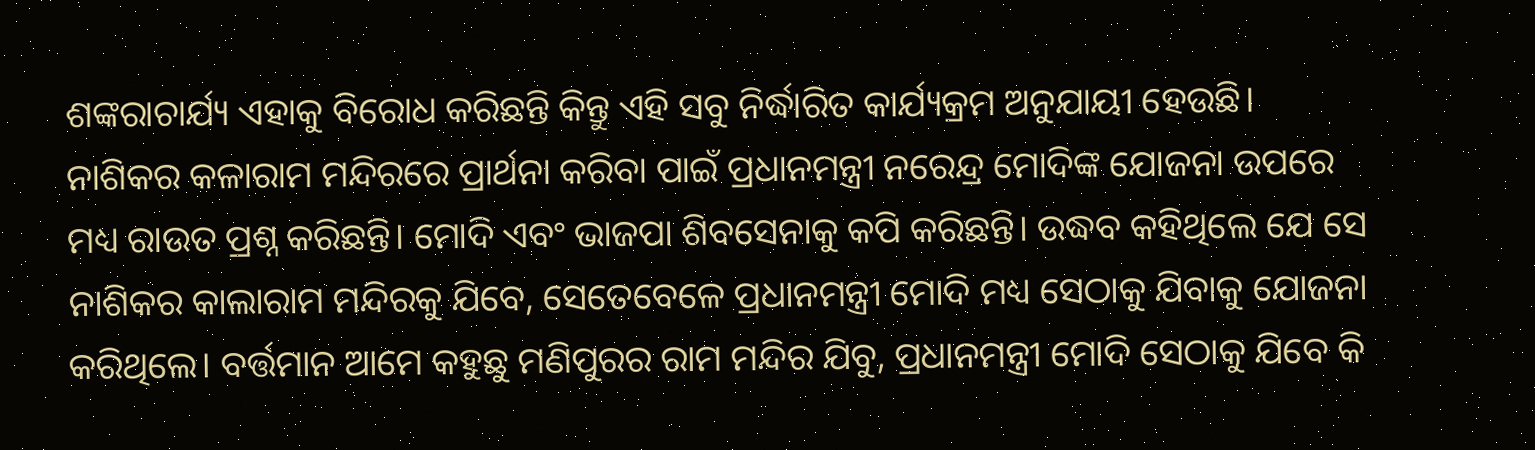ଶଙ୍କରାଚାର୍ଯ୍ୟ ଏହାକୁ ବିରୋଧ କରିଛନ୍ତି କିନ୍ତୁ ଏହି ସବୁ ନିର୍ଦ୍ଧାରିତ କାର୍ଯ୍ୟକ୍ରମ ଅନୁଯାୟୀ ହେଉଛି।
ନାଶିକର କଳାରାମ ମନ୍ଦିରରେ ପ୍ରାର୍ଥନା କରିବା ପାଇଁ ପ୍ରଧାନମନ୍ତ୍ରୀ ନରେନ୍ଦ୍ର ମୋଦିଙ୍କ ଯୋଜନା ଉପରେ ମଧ୍ୟ ରାଉତ ପ୍ରଶ୍ନ କରିଛନ୍ତି। ମୋଦି ଏବଂ ଭାଜପା ଶିବସେନାକୁ କପି କରିଛନ୍ତି। ଉଦ୍ଧବ କହିଥିଲେ ଯେ ସେ ନାଶିକର କାଲାରାମ ମନ୍ଦିରକୁ ଯିବେ, ସେତେବେଳେ ପ୍ରଧାନମନ୍ତ୍ରୀ ମୋଦି ମଧ୍ୟ ସେଠାକୁ ଯିବାକୁ ଯୋଜନା କରିଥିଲେ। ବର୍ତ୍ତମାନ ଆମେ କହୁଛୁ ମଣିପୁରର ରାମ ମନ୍ଦିର ଯିବୁ, ପ୍ରଧାନମନ୍ତ୍ରୀ ମୋଦି ସେଠାକୁ ଯିବେ କି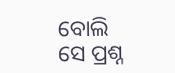ବୋଲି ସେ ପ୍ରଶ୍ନ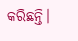କରିଛନ୍ତି।